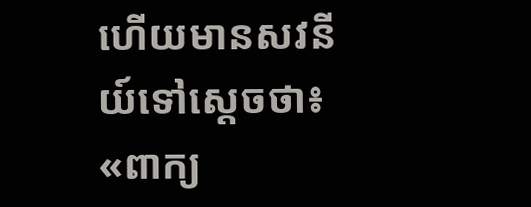ហើយមានសវនីយ៍ទៅស្តេចថា៖ «ពាក្យ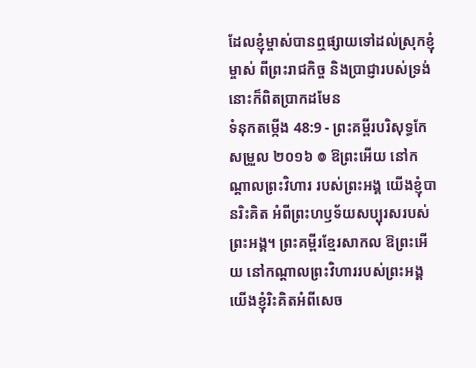ដែលខ្ញុំម្ចាស់បានឮផ្សាយទៅដល់ស្រុកខ្ញុំម្ចាស់ ពីព្រះរាជកិច្ច និងប្រាជ្ញារបស់ទ្រង់ នោះក៏ពិតប្រាកដមែន
ទំនុកតម្កើង 48:9 - ព្រះគម្ពីរបរិសុទ្ធកែសម្រួល ២០១៦ ៙ ឱព្រះអើយ នៅកណ្ដាលព្រះវិហារ របស់ព្រះអង្គ យើងខ្ញុំបានរិះគិត អំពីព្រះហឫទ័យសប្បុរសរបស់ព្រះអង្គ។ ព្រះគម្ពីរខ្មែរសាកល ឱព្រះអើយ នៅកណ្ដាលព្រះវិហាររបស់ព្រះអង្គ យើងខ្ញុំរិះគិតអំពីសេច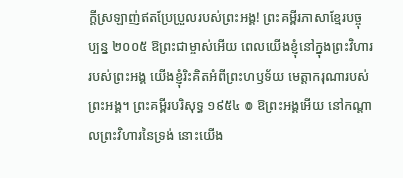ក្ដីស្រឡាញ់ឥតប្រែប្រួលរបស់ព្រះអង្គ! ព្រះគម្ពីរភាសាខ្មែរបច្ចុប្បន្ន ២០០៥ ឱព្រះជាម្ចាស់អើយ ពេលយើងខ្ញុំនៅក្នុងព្រះវិហាររបស់ព្រះអង្គ យើងខ្ញុំរិះគិតអំពីព្រះហឫទ័យ មេត្តាករុណារបស់ព្រះអង្គ។ ព្រះគម្ពីរបរិសុទ្ធ ១៩៥៤ ៙ ឱព្រះអង្គអើយ នៅកណ្តាលព្រះវិហារនៃទ្រង់ នោះយើង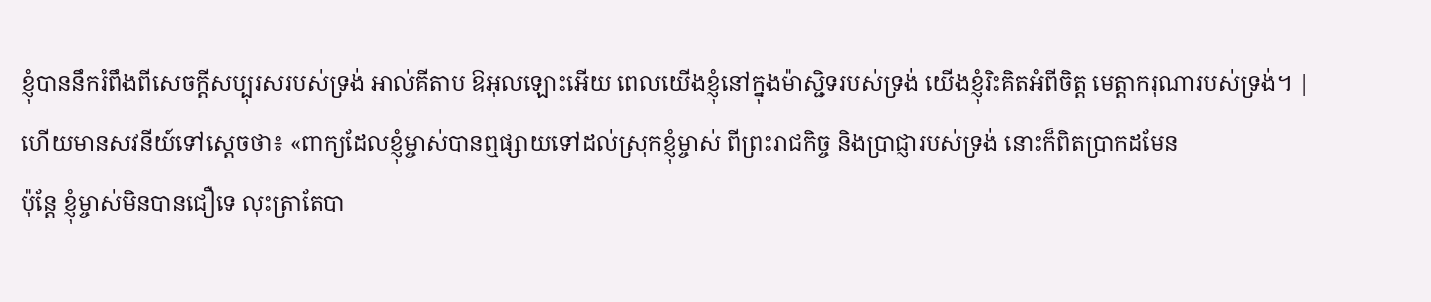ខ្ញុំបាននឹករំពឹងពីសេចក្ដីសប្បុរសរបស់ទ្រង់ អាល់គីតាប ឱអុលឡោះអើយ ពេលយើងខ្ញុំនៅក្នុងម៉ាស្ជិទរបស់ទ្រង់ យើងខ្ញុំរិះគិតអំពីចិត្ត មេត្តាករុណារបស់ទ្រង់។ |
ហើយមានសវនីយ៍ទៅស្តេចថា៖ «ពាក្យដែលខ្ញុំម្ចាស់បានឮផ្សាយទៅដល់ស្រុកខ្ញុំម្ចាស់ ពីព្រះរាជកិច្ច និងប្រាជ្ញារបស់ទ្រង់ នោះក៏ពិតប្រាកដមែន
ប៉ុន្តែ ខ្ញុំម្ចាស់មិនបានជឿទេ លុះត្រាតែបា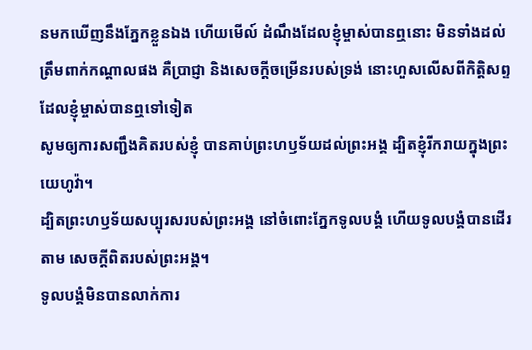នមកឃើញនឹងភ្នែកខ្លួនឯង ហើយមើល៍ ដំណឹងដែលខ្ញុំម្ចាស់បានឮនោះ មិនទាំងដល់ត្រឹមពាក់កណ្ដាលផង គឺប្រាជ្ញា និងសេចក្ដីចម្រើនរបស់ទ្រង់ នោះហួសលើសពីកិត្តិសព្ទដែលខ្ញុំម្ចាស់បានឮទៅទៀត
សូមឲ្យការសញ្ជឹងគិតរបស់ខ្ញុំ បានគាប់ព្រះហឫទ័យដល់ព្រះអង្គ ដ្បិតខ្ញុំរីករាយក្នុងព្រះយេហូវ៉ា។
ដ្បិតព្រះហឫទ័យសប្បុរសរបស់ព្រះអង្គ នៅចំពោះភ្នែកទូលបង្គំ ហើយទូលបង្គំបានដើរតាម សេចក្ដីពិតរបស់ព្រះអង្គ។
ទូលបង្គំមិនបានលាក់ការ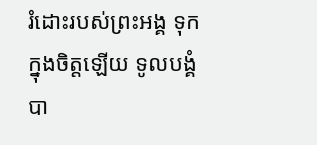រំដោះរបស់ព្រះអង្គ ទុកក្នុងចិត្តឡើយ ទូលបង្គំបា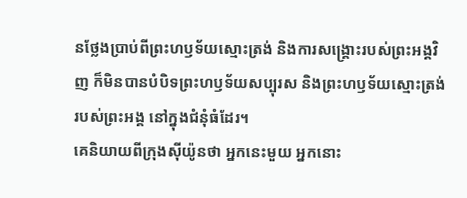នថ្លែងប្រាប់ពីព្រះហឫទ័យស្មោះត្រង់ និងការសង្គ្រោះរបស់ព្រះអង្គវិញ ក៏មិនបានបំបិទព្រះហឫទ័យសប្បុរស និងព្រះហឫទ័យស្មោះត្រង់ របស់ព្រះអង្គ នៅក្នុងជំនុំធំដែរ។
គេនិយាយពីក្រុងស៊ីយ៉ូនថា អ្នកនេះមួយ អ្នកនោះ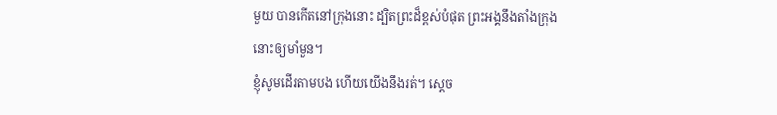មួយ បានកើតនៅក្រុងនោះ ដ្បិតព្រះដ៏ខ្ពស់បំផុត ព្រះអង្គនឹងតាំងក្រុងនោះឲ្យមាំមួន។
ខ្ញុំសូមដើរតាមបង ហើយយើងនឹងរត់។ ស្ដេច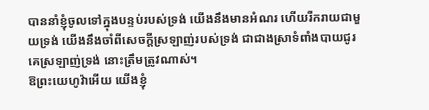បាននាំខ្ញុំចូលទៅក្នុងបន្ទប់របស់ទ្រង់ យើងនឹងមានអំណរ ហើយរីករាយជាមួយទ្រង់ យើងនឹងចាំពីសេចក្ដីស្រឡាញ់របស់ទ្រង់ ជាជាងស្រាទំពាំងបាយជូរ គេស្រឡាញ់ទ្រង់ នោះត្រឹមត្រូវណាស់។
ឱព្រះយេហូវ៉ាអើយ យើងខ្ញុំ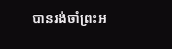បានរង់ចាំព្រះអ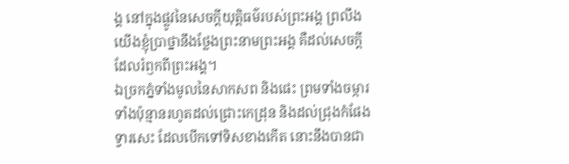ង្គ នៅក្នុងផ្លូវនៃសេចក្ដីយុត្តិធម៌របស់ព្រះអង្គ ព្រលឹងយើងខ្ញុំប្រាថ្នានឹងថ្លែងព្រះនាមព្រះអង្គ គឺដល់សេចក្ដីដែលរំឭកពីព្រះអង្គ។
ឯច្រកភ្នំទាំងមូលនៃសាកសព និងផេះ ព្រមទាំងចម្ការទាំងប៉ុន្មានរហូតដល់ជ្រោះកេដ្រុន និងដល់ជ្រុងកំផែងទ្វារសេះ ដែលបើកទៅទិសខាងកើត នោះនឹងបានជា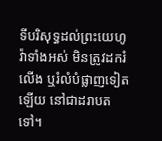ទីបរិសុទ្ធដល់ព្រះយេហូវ៉ាទាំងអស់ មិនត្រូវដករំលើង ឬរំលំបំផ្លាញទៀតឡើយ នៅជាដរាបតទៅ។